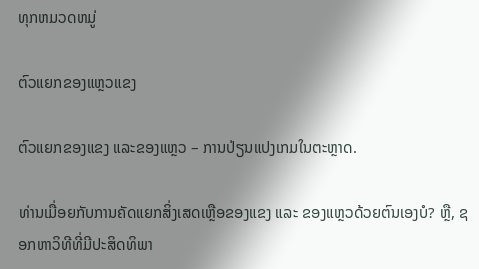ທຸກຫມວດຫມູ່

ຕົວແຍກຂອງແຫຼວແຂງ

ຕົວແຍກຂອງແຂງ ແລະຂອງແຫຼວ – ການປ່ຽນແປງເກມໃນຕະຫຼາດ.

ທ່ານເມື່ອຍກັບການຄັດແຍກສິ່ງເສດເຫຼືອຂອງແຂງ ແລະ ຂອງແຫຼວດ້ວຍຕົນເອງບໍ? ຫຼື, ຊອກຫາວິທີທີ່ມີປະສິດທິພາ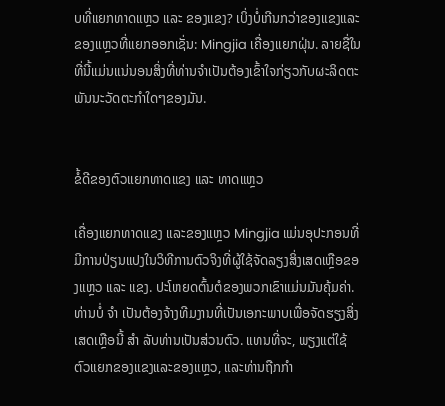ບທີ່ແຍກທາດແຫຼວ ແລະ ຂອງແຂງ? ເບິ່ງບໍ່ເກີນກວ່າຂອງແຂງແລະຂອງແຫຼວທີ່ແຍກອອກເຊັ່ນ: Mingjia ເຄື່ອງແຍກຝຸ່ນ. ລາຍຊື່ໃນທີ່ນີ້ແມ່ນແນ່ນອນສິ່ງທີ່ທ່ານຈໍາເປັນຕ້ອງເຂົ້າໃຈກ່ຽວກັບຜະລິດຕະພັນນະວັດຕະກໍາໃດໆຂອງມັນ.


ຂໍ້ດີຂອງຕົວແຍກທາດແຂງ ແລະ ທາດແຫຼວ

ເຄື່ອງແຍກທາດແຂງ ແລະຂອງແຫຼວ Mingjia ແມ່ນອຸປະກອນທີ່ມີການປ່ຽນແປງໃນວິທີການຕົວຈິງທີ່ຜູ້ໃຊ້ຈັດລຽງສິ່ງເສດເຫຼືອຂອງແຫຼວ ແລະ ແຂງ. ປະໂຫຍດຕົ້ນຕໍຂອງພວກເຂົາແມ່ນມັນຄຸ້ມຄ່າ. ທ່ານບໍ່ ຈຳ ເປັນຕ້ອງຈ້າງທີມງານທີ່ເປັນເອກະພາບເພື່ອຈັດຮຽງສິ່ງເສດເຫຼືອນີ້ ສຳ ລັບທ່ານເປັນສ່ວນຕົວ. ແທນທີ່ຈະ, ພຽງແຕ່ໃຊ້ຕົວແຍກຂອງແຂງແລະຂອງແຫຼວ, ແລະທ່ານຖືກກໍາ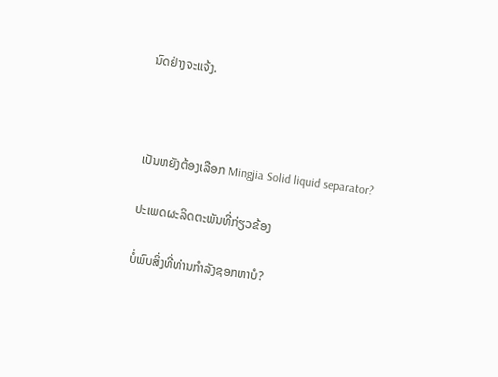ນົດຢ່າງຈະແຈ້ງ.



ເປັນຫຍັງຕ້ອງເລືອກ Mingjia Solid liquid separator?

ປະເພດຜະລິດຕະພັນທີ່ກ່ຽວຂ້ອງ

ບໍ່ພົບສິ່ງທີ່ທ່ານກໍາລັງຊອກຫາບໍ?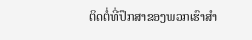ຕິດຕໍ່ທີ່ປຶກສາຂອງພວກເຮົາສໍາ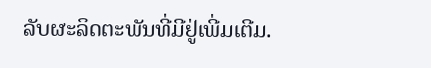ລັບຜະລິດຕະພັນທີ່ມີຢູ່ເພີ່ມເຕີມ.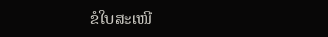ຂໍໃບສະເໜີ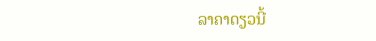ລາຄາດຽວນີ້